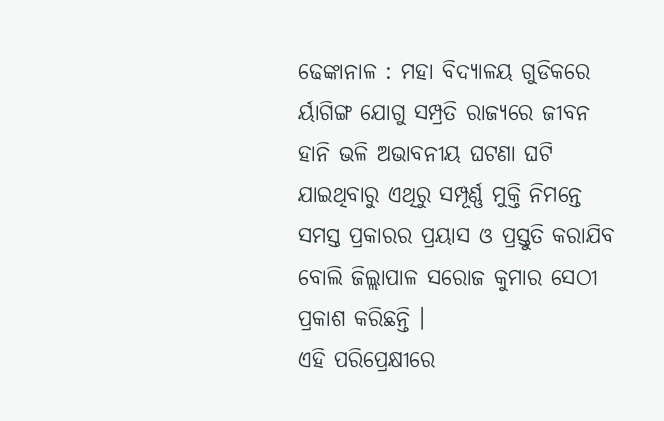ଢେଙ୍କାନାଳ : ମହା ବିଦ୍ୟାଳୟ ଗୁଡିକରେ ର୍ୟାଗିଙ୍ଗ ଯୋଗୁ ସମ୍ପ୍ରତି ରାଜ୍ୟରେ ଜୀବନ ହାନି ଭଳି ଅଭାବନୀୟ ଘଟଣା ଘଟି ଯାଇଥିବାରୁ ଏଥିରୁ ସମ୍ପୂର୍ଣ୍ଣ ମୁକ୍ତି ନିମନ୍ତେ ସମସ୍ତ ପ୍ରକାରର ପ୍ରୟାସ ଓ ପ୍ରସ୍ତୁତି କରାଯିବ ବୋଲି ଜିଲ୍ଲାପାଳ ସରୋଜ କୁମାର ସେଠୀ ପ୍ରକାଶ କରିଛନ୍ତି ।
ଏହି ପରିପ୍ରେକ୍ଷୀରେ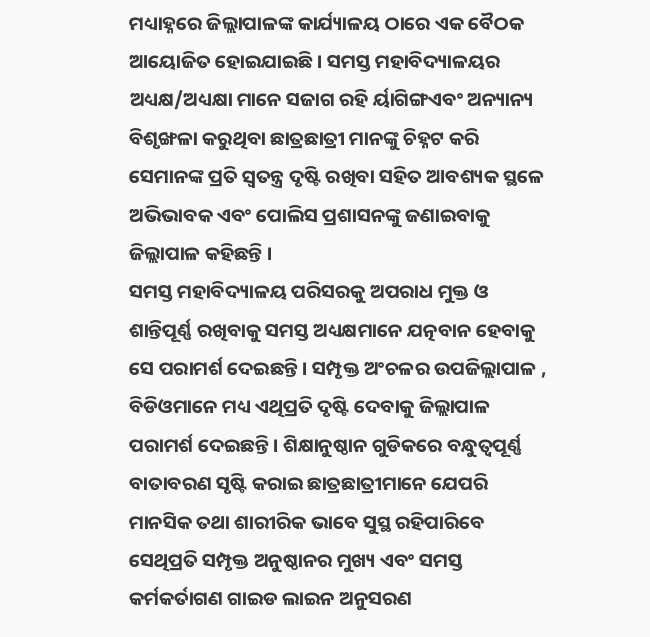ମଧ୍ୟାହ୍ନରେ ଜିଲ୍ଲାପାଳଙ୍କ କାର୍ଯ୍ୟାଳୟ ଠାରେ ଏକ ବୈଠକ ଆୟୋଜିତ ହୋଇଯାଇଛି । ସମସ୍ତ ମହାବିଦ୍ୟାଳୟର ଅଧ୍ୟକ୍ଷ/ଅଧ୍ୟକ୍ଷା ମାନେ ସଜାଗ ରହି ର୍ୟାଗିଙ୍ଗଏବଂ ଅନ୍ୟାନ୍ୟ ବିଶୃଙ୍ଖଳା କରୁଥିବା ଛାତ୍ରଛାତ୍ରୀ ମାନଙ୍କୁ ଚିହ୍ନଟ କରି ସେମାନଙ୍କ ପ୍ରତି ସ୍ୱତନ୍ତ୍ର ଦୃଷ୍ଟି ରଖିବା ସହିତ ଆବଶ୍ୟକ ସ୍ଥଳେ ଅଭିଭାବକ ଏବଂ ପୋଲିସ ପ୍ରଶାସନଙ୍କୁ ଜଣାଇବାକୁ ଜିଲ୍ଲାପାଳ କହିଛନ୍ତି ।
ସମସ୍ତ ମହାବିଦ୍ୟାଳୟ ପରିସରକୁ ଅପରାଧ ମୁକ୍ତ ଓ ଶାନ୍ତିପୂର୍ଣ୍ଣ ରଖିବାକୁ ସମସ୍ତ ଅଧ୍ୟକ୍ଷମାନେ ଯତ୍ନବାନ ହେବାକୁ ସେ ପରାମର୍ଶ ଦେଇଛନ୍ତି । ସମ୍ପୃକ୍ତ ଅଂଚଳର ଉପଜିଲ୍ଲାପାଳ , ବିଡିଓମାନେ ମଧ୍ୟ ଏଥିପ୍ରତି ଦୃଷ୍ଟି ଦେବାକୁ ଜିଲ୍ଲାପାଳ ପରାମର୍ଶ ଦେଇଛନ୍ତି । ଶିକ୍ଷାନୁଷ୍ଠାନ ଗୁଡିକରେ ବନ୍ଧୁତ୍ୱପୂର୍ଣ୍ଣ ବାତାବରଣ ସୃଷ୍ଟି କରାଇ ଛାତ୍ରଛାତ୍ରୀମାନେ ଯେପରି ମାନସିକ ତଥା ଶାରୀରିକ ଭାବେ ସୁସ୍ଥ ରହିପାରିବେ ସେଥିପ୍ରତି ସମ୍ପୃକ୍ତ ଅନୁଷ୍ଠାନର ମୁଖ୍ୟ ଏବଂ ସମସ୍ତ କର୍ମକର୍ତାଗଣ ଗାଇଡ ଲାଇନ ଅନୁସରଣ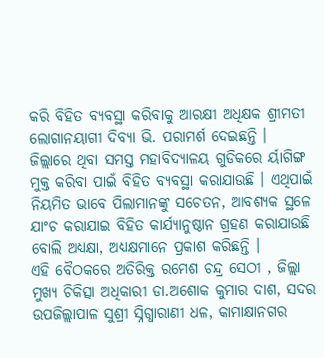କରି ବିହିତ ବ୍ୟବସ୍ଥା କରିବାକୁ ଆରକ୍ଷୀ ଅଧିକ୍ଷକ ଶ୍ରୀମତୀ ଲୋଗାନୟାଗୀ ଦିବ୍ୟା ଭି. ପରାମର୍ଶ ଦେଇଛନ୍ତି ।
ଜିଲ୍ଲାରେ ଥିବା ସମସ୍ତ ମହାବିଦ୍ୟାଳୟ ଗୁଡିକରେ ର୍ୟାଗିଙ୍ଗ ମୁକ୍ତ କରିବା ପାଇଁ ବିହିତ ବ୍ୟବସ୍ଥା କରାଯାଉଛି । ଏଥିପାଇଁ ନିୟମିତ ଭାବେ ପିଲାମାନଙ୍କୁ ସଚେତନ, ଆବଶ୍ୟକ ସ୍ଥଳେ ଯାଂଚ କରାଯାଇ ବିହିତ କାର୍ଯ୍ୟାନୁଷ୍ଠାନ ଗ୍ରହଣ କରାଯାଉଛି ବୋଲି ଅଧ୍ୟକ୍ଷା, ଅଧ୍ୟକ୍ଷମାନେ ପ୍ରକାଶ କରିଛନ୍ତି ।
ଏହି ବୈଠକରେ ଅତିରିକ୍ତ ରମେଶ ଚନ୍ଦ୍ର ସେଠୀ , ଜିଲ୍ଲା ମୁଖ୍ୟ ଚିକିତ୍ସା ଅଧିକାରୀ ଡା.ଅଶୋକ କୁମାର ଦାଶ, ସଦର ଉପଜିଲ୍ଲାପାଳ ସୁଶ୍ରୀ ସ୍ନିଗ୍ଧାରାଣୀ ଧଳ, କାମାକ୍ଷାନଗର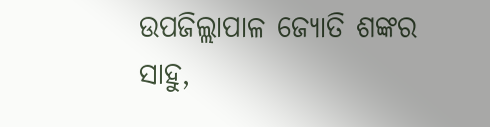ଉପଜିଲ୍ଲାପାଳ ଜ୍ୟୋତି ଶଙ୍କର ସାହୁ,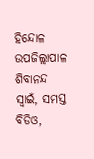ହିନ୍ଦୋଳ ଉପଜିଲ୍ଲାପାଳ ଶିବାନନ୍ଦ ସ୍ୱାଇଁ, ସମସ୍ତ ବିଡିଓ,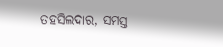ତହସିଲଦାର, ସମସ୍ତ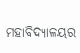ମହାବିଦ୍ୟାଳୟର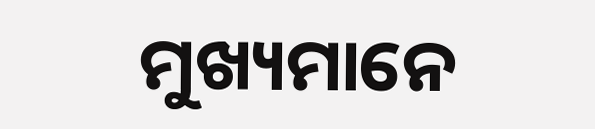ମୁଖ୍ୟମାନେ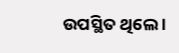ଉପସ୍ଥିତ ଥିଲେ ।